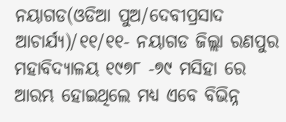ନୟାଗଡ(ଓଡିଆ ପୁଅ/ଦେବୀପ୍ରସାଦ ଆଚାର୍ଯ୍ୟ)/୧୧/୧୧- ନୟାଗଡ ଜିଲ୍ଲା ରଣପୁର ମହାବିଦ୍ୟାଳୟ ୧୯୭୮ -୭୯ ମସିହା ରେ ଆରମ୍ଭ ହୋଇଥିଲେ ମଧ୍ୟ ଏବେ ବିଭିନ୍ନ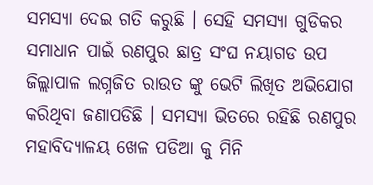ସମସ୍ୟା ଦେଇ ଗତି କରୁଛି । ସେହି ସମସ୍ୟା ଗୁଡିକର ସମାଧାନ ପାଇଁ ରଣପୁର ଛାତ୍ର ସଂଘ ନୟାଗଡ ଉପ ଜିଲ୍ଲାପାଳ ଲଗ୍ନଜିତ ରାଉତ ଙ୍କୁ ଭେଟି ଲିଖିତ ଅଭିଯୋଗ କରିଥିବା ଜଣାପଡିଛି । ସମସ୍ୟା ଭିତରେ ରହିଛି ରଣପୁର ମହାବିଦ୍ୟାଳୟ ଖେଳ ପଡିଆ କୁ ମିନି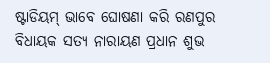ଷ୍ଟାଡିୟମ୍ ଭାବେ ଘୋଷଣା କରି ରଣପୁର ବିଧାୟକ ସତ୍ୟ ନାରାୟଣ ପ୍ରଧାନ ଶୁଭ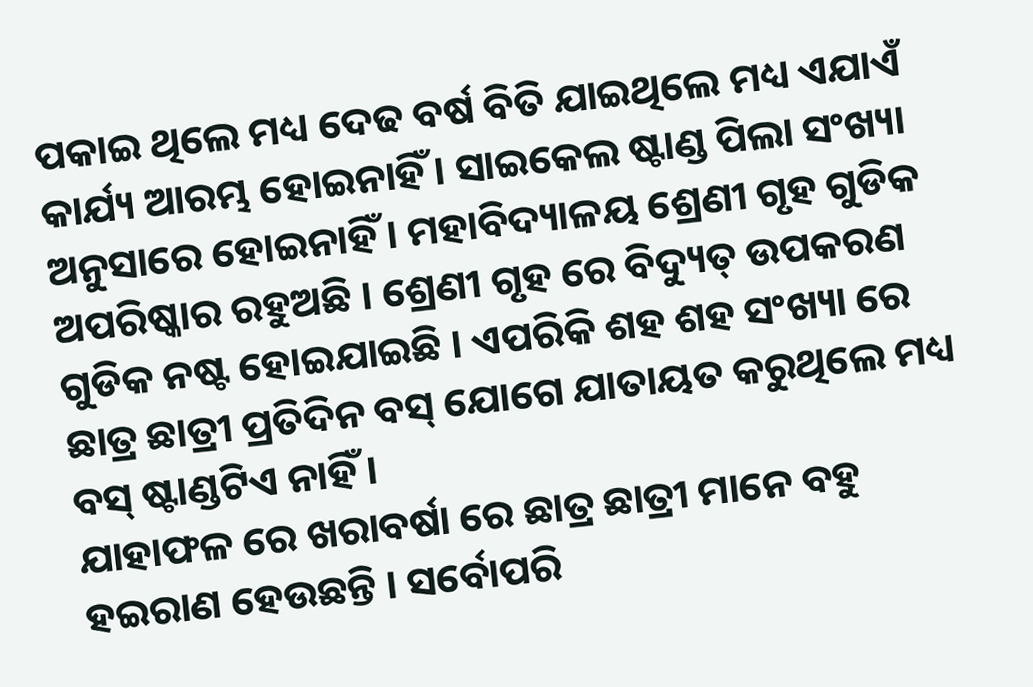ପକାଇ ଥିଲେ ମଧ୍ୟ ଦେଢ ବର୍ଷ ବିତି ଯାଇଥିଲେ ମଧ୍ୟ ଏଯାଏଁ କାର୍ଯ୍ୟ ଆରମ୍ଭ ହୋଇନାହିଁ । ସାଇକେଲ ଷ୍ଟାଣ୍ଡ ପିଲା ସଂଖ୍ୟା ଅନୁସାରେ ହୋଇନାହିଁ । ମହାବିଦ୍ୟାଳୟ ଶ୍ରେଣୀ ଗୃହ ଗୁଡିକ ଅପରିଷ୍କାର ରହୁଅଛି । ଶ୍ରେଣୀ ଗୃହ ରେ ବିଦ୍ୟୁତ୍ ଉପକରଣ ଗୁଡିକ ନଷ୍ଟ ହୋଇଯାଇଛି । ଏପରିକି ଶହ ଶହ ସଂଖ୍ୟା ରେ ଛାତ୍ର ଛାତ୍ରୀ ପ୍ରତିଦିନ ବସ୍ ଯୋଗେ ଯାତାୟତ କରୁଥିଲେ ମଧ୍ୟ ବସ୍ ଷ୍ଟାଣ୍ଡଟିଏ ନାହିଁ ।
ଯାହାଫଳ ରେ ଖରାବର୍ଷା ରେ ଛାତ୍ର ଛାତ୍ରୀ ମାନେ ବହୁ ହଇରାଣ ହେଉଛନ୍ତି । ସର୍ବୋପରି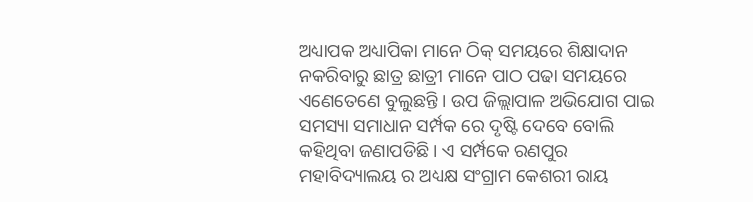ଅଧ୍ୟାପକ ଅଧ୍ୟାପିକା ମାନେ ଠିକ୍ ସମୟରେ ଶିକ୍ଷାଦାନ ନକରିବାରୁ ଛାତ୍ର ଛାତ୍ରୀ ମାନେ ପାଠ ପଢା ସମୟରେ ଏଣେତେଣେ ବୁଲୁଛନ୍ତି । ଉପ ଜିଲ୍ଲାପାଳ ଅଭିଯୋଗ ପାଇ ସମସ୍ୟା ସମାଧାନ ସର୍ମ୍ପକ ରେ ଦୃଷ୍ଟି ଦେବେ ବୋଲି କହିଥିବା ଜଣାପଡିଛି । ଏ ସର୍ମ୍ପକେ ରଣପୁର ମହାବିଦ୍ୟାଲୟ ର ଅଧ୍ୟକ୍ଷ ସଂଗ୍ରାମ କେଶରୀ ରାୟ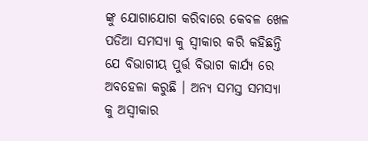ଙ୍କୁ ଯୋଗାଯୋଗ କରିବାରେ କେବଳ ଖେଳ ପଡିଆ ସମସ୍ୟା କୁ ସ୍ୱୀକାର କରି କହିଛନ୍ତି ଯେ ବିଭାଗୀୟ ପୁର୍ତ୍ତ ବିଭାଗ କାର୍ଯ୍ୟ ରେ ଅବହେଳା କରୁଛି । ଅନ୍ୟ ସମସ୍ତ ସମସ୍ୟା କୁ ଅସ୍ୱୀକାର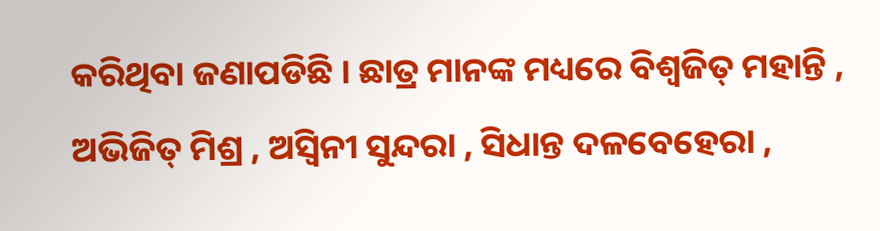କରିଥିବା ଜଣାପଡିଛି । ଛାତ୍ର ମାନଙ୍କ ମଧ୍ୟରେ ବିଶ୍ୱଜିତ୍ ମହାନ୍ତି , ଅଭିଜିତ୍ ମିଶ୍ର , ଅସ୍ୱିନୀ ସୁନ୍ଦରା , ସିଧାନ୍ତ ଦଳବେହେରା ,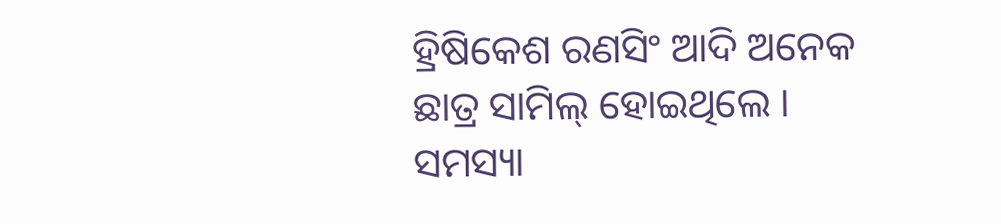ହ୍ରିଷିକେଶ ରଣସିଂ ଆଦି ଅନେକ ଛାତ୍ର ସାମିଲ୍ ହୋଇଥିଲେ । ସମସ୍ୟା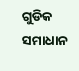ଗୁଡିକ ସମାଧାନ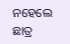ନହେଲେ ଛାତ୍ର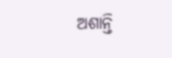ଅଶାନ୍ତି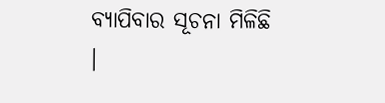ବ୍ୟାପିବାର ସୂଚନା ମିଳିଛି ।